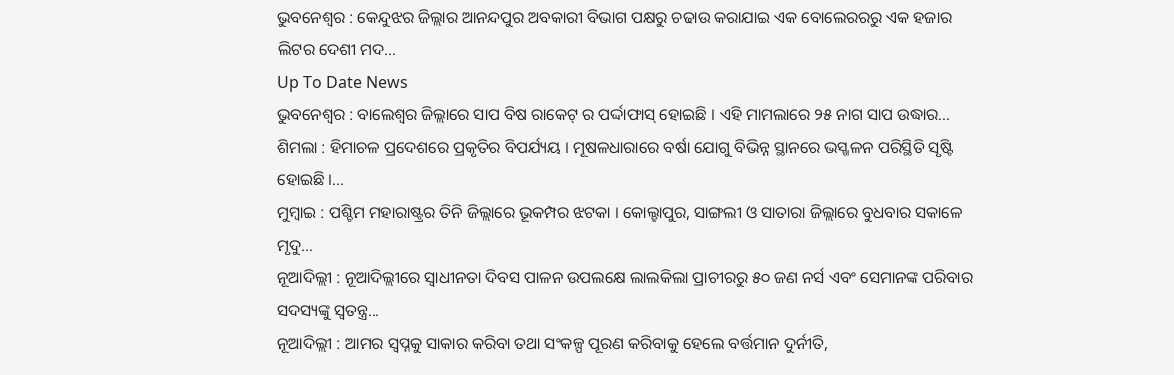ଭୁବନେଶ୍ୱର : କେନ୍ଦୁଝର ଜିଲ୍ଲାର ଆନନ୍ଦପୁର ଅବକାରୀ ବିଭାଗ ପକ୍ଷରୁ ଚଢାଉ କରାଯାଇ ଏକ ବୋଲେରରରୁ ଏକ ହଜାର ଲିଟର ଦେଶୀ ମଦ...
Up To Date News
ଭୁବନେଶ୍ୱର : ବାଲେଶ୍ୱର ଜିଲ୍ଲାରେ ସାପ ବିଷ ରାକେଟ୍ ର ପର୍ଦ୍ଦାଫାସ୍ ହୋଇଛି । ଏହି ମାମଲାରେ ୨୫ ନାଗ ସାପ ଉଦ୍ଧାର...
ଶିମଲା : ହିମାଚଳ ପ୍ରଦେଶରେ ପ୍ରକୃତିର ବିପର୍ଯ୍ୟୟ । ମୂଷଳଧାରାରେ ବର୍ଷା ଯୋଗୁ ବିଭିନ୍ନ ସ୍ଥାନରେ ଭସ୍ଖଳନ ପରିସ୍ଥିତି ସୃଷ୍ଟି ହୋଇଛି ।...
ମୁମ୍ବାଇ : ପଶ୍ଚିମ ମହାରାଷ୍ଟ୍ରର ତିନି ଜିଲ୍ଲାରେ ଭୂକମ୍ପର ଝଟକା । କୋଲ୍ହାପୁର, ସାଙ୍ଗଲୀ ଓ ସାତାରା ଜିଲ୍ଲାରେ ବୁଧବାର ସକାଳେ ମୃଦୁ...
ନୂଆଦିଲ୍ଲୀ : ନୂଆଦିଲ୍ଲୀରେ ସ୍ୱାଧୀନତା ଦିବସ ପାଳନ ଉପଲକ୍ଷେ ଲାଲକିଲା ପ୍ରାଚୀରରୁ ୫୦ ଜଣ ନର୍ସ ଏବଂ ସେମାନଙ୍କ ପରିବାର ସଦସ୍ୟଙ୍କୁ ସ୍ୱତନ୍ତ୍ର...
ନୂଆଦିଲ୍ଲୀ : ଆମର ସ୍ୱପ୍ନକୁ ସାକାର କରିବା ତଥା ସଂକଳ୍ପ ପୂରଣ କରିବାକୁ ହେଲେ ବର୍ତ୍ତମାନ ଦୁର୍ନୀତି,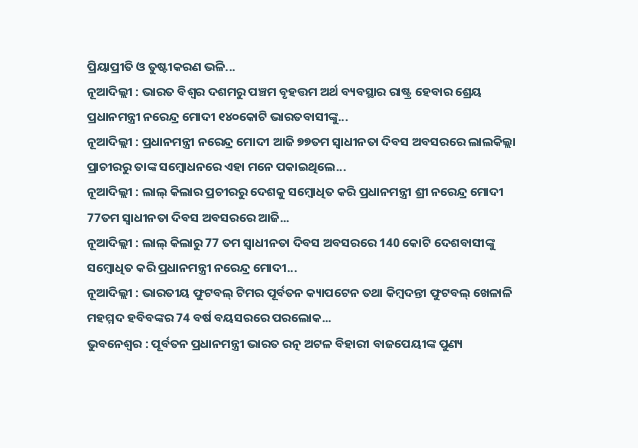ପ୍ରିୟାପ୍ରୀତି ଓ ତୁଷ୍ଟୀକରଣ ଭଳି...
ନୂଆଦିଲ୍ଲୀ : ଭାରତ ବିଶ୍ୱର ଦଶମରୁ ପଞ୍ଚମ ବୃହତ୍ତମ ଅର୍ଥ ବ୍ୟବସ୍ଥାର ରାଷ୍ଟ୍ର ହେବାର ଶ୍ରେୟ ପ୍ରଧାନମନ୍ତ୍ରୀ ନରେନ୍ଦ୍ର ମୋଦୀ ୧୪୦କୋଟି ଭାରତବାସୀଙ୍କୁ...
ନୂଆଦିଲ୍ଲୀ : ପ୍ରଧାନମନ୍ତ୍ରୀ ନରେନ୍ଦ୍ର ମୋଦୀ ଆଜି ୭୭ତମ ସ୍ୱାଧୀନତା ଦିବସ ଅବସରରେ ଲାଲକିଲ୍ଲା ପ୍ରାଚୀରରୁ ତାଙ୍କ ସମ୍ବୋଧନରେ ଏହା ମନେ ପକାଇଥିଲେ...
ନୂଆଦିଲ୍ଲୀ : ଲାଲ୍ କିଲାର ପ୍ରଚୀରରୁ ଦେଶକୁ ସମ୍ବୋଧିତ କରି ପ୍ରଧାନମନ୍ତ୍ରୀ ଶ୍ରୀ ନରେନ୍ଦ୍ର ମୋଦୀ 77ତମ ସ୍ବାଧୀନତା ଦିବସ ଅବସରରେ ଆଜି...
ନୂଆଦିଲ୍ଲୀ : ଲାଲ୍ କିଲାରୁ 77 ତମ ସ୍ୱାଧୀନତା ଦିବସ ଅବସରରେ 140 କୋଟି ଦେଶବାସୀଙ୍କୁ ସମ୍ବୋଧିତ କରି ପ୍ରଧାନମନ୍ତ୍ରୀ ନରେନ୍ଦ୍ର ମୋଦୀ...
ନୂଆଦିଲ୍ଲୀ : ଭାରତୀୟ ଫୁଟବଲ୍ ଟିମର ପୂର୍ବତନ କ୍ୟାପଟେନ ତଥା କିମ୍ବଦନ୍ତୀ ଫୁଟବଲ୍ ଖେଳାଳି ମହମ୍ମଦ ହବିବଙ୍କର 74 ବର୍ଷ ବୟସରରେ ପରଲୋକ...
ଭୁବନେଶ୍ୱର : ପୂର୍ବତନ ପ୍ରଧାନମନ୍ତ୍ରୀ ଭାରତ ରତ୍ନ ଅଟଳ ବିହାରୀ ବାଜପେୟୀଙ୍କ ପୁଣ୍ୟ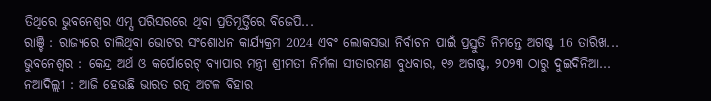ତିଥିରେ ଭୁବନେଶ୍ୱର ଏମ୍ସ ପରିସରରେ ଥିବା ପ୍ରତିମୂର୍ତ୍ତିରେ ବିଜେପି...
ରାଞ୍ଚି : ରାଜ୍ୟରେ ଚାଲିଥିବା ଭୋଟର ସଂଶୋଧନ କାର୍ଯ୍ୟକ୍ରମ 2024 ଏବଂ ଲୋକସଭା ନିର୍ବାଚନ ପାଇଁ ପ୍ରସ୍ତୁତି ନିମନ୍ତେ ଅଗଷ୍ଟ 16 ତାରିଖ...
ଭୁବନେଶ୍ୱର : କେନ୍ଦ୍ର ଅର୍ଥ ଓ କର୍ପୋରେଟ୍ ବ୍ୟାପାର ମନ୍ତ୍ରୀ ଶ୍ରୀମତୀ ନିର୍ମଳା ସୀତାରମଣ ବୁଧବାର, ୧୬ ଅଗଷ୍ଟ, ୨୦୨୩ ଠାରୁ ଦୁଇଦିନିଆ...
ନଆଦିଲ୍ଲୀ : ଆଜି ହେଉଛି ଭାରତ ରତ୍ନ ଅଟଳ ବିହାର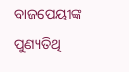ବାଜପେୟୀଙ୍କ ପୁଣ୍ୟତିଥି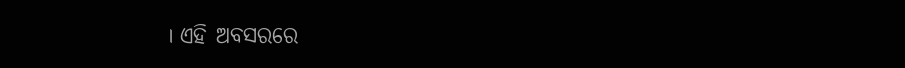। ଏହି ଅବସରରେ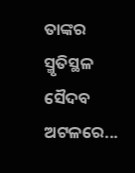ତାଙ୍କର ସ୍ମୃତିସ୍ଥଳ ସୈଦବ ଅଟଳରେ...